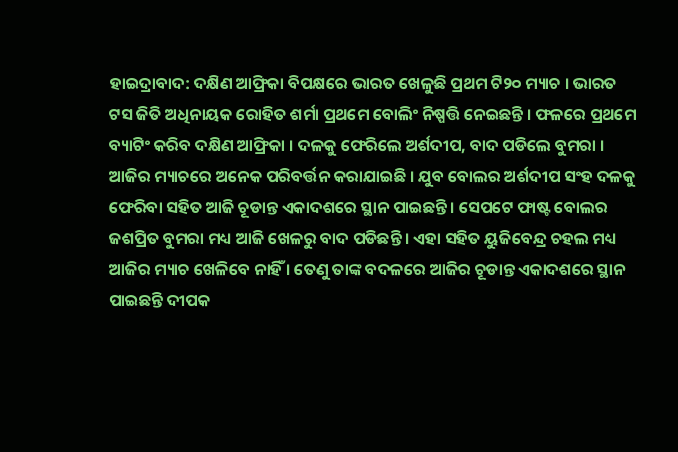ହାଇଦ୍ରାବାଦ: ଦକ୍ଷିଣ ଆଫ୍ରିକା ବିପକ୍ଷରେ ଭାରତ ଖେଳୁଛି ପ୍ରଥମ ଟି୨୦ ମ୍ୟାଚ । ଭାରତ ଟସ ଜିତି ଅଧିନାୟକ ରୋହିତ ଶର୍ମା ପ୍ରଥମେ ବୋଲିଂ ନିଷ୍ପତ୍ତି ନେଇଛନ୍ତି । ଫଳରେ ପ୍ରଥମେ ବ୍ୟାଟିଂ କରିବ ଦକ୍ଷିଣ ଆଫ୍ରିକା । ଦଳକୁ ଫେରିଲେ ଅର୍ଶଦୀପ, ବାଦ ପଡିଲେ ବୁମରା ।
ଆଜିର ମ୍ୟାଚରେ ଅନେକ ପରିବର୍ତ୍ତନ କରାଯାଇଛି । ଯୁବ ବୋଲର ଅର୍ଶଦୀପ ସଂହ ଦଳକୁ ଫେରିବା ସହିତ ଆଜି ଚୂଡାନ୍ତ ଏକାଦଶରେ ସ୍ଥାନ ପାଇଛନ୍ତି । ସେପଟେ ଫାଷ୍ଟ ବୋଲର ଜଶପ୍ରିତ ବୁମରା ମଧ୍ୟ ଆଜି ଖେଳରୁ ବାଦ ପଡିଛନ୍ତି । ଏହା ସହିତ ୟୁଜିବେନ୍ଦ୍ର ଚହଲ ମଧ୍ୟ ଆଜିର ମ୍ୟାଚ ଖେଳିବେ ନାହିଁ । ତେଣୁ ତାଙ୍କ ବଦଳରେ ଆଜିର ଚୂଡାନ୍ତ ଏକାଦଶରେ ସ୍ଥାନ ପାଇଛନ୍ତି ଦୀପକ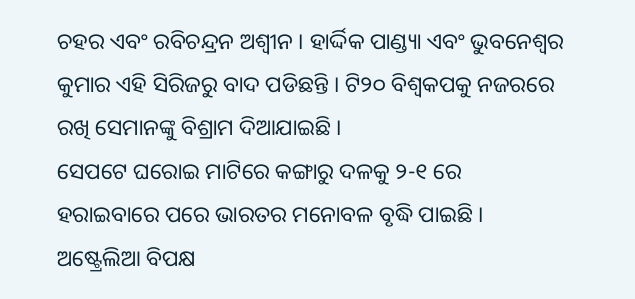ଚହର ଏବଂ ରବିଚନ୍ଦ୍ରନ ଅଶ୍ବୀନ । ହାର୍ଦ୍ଦିକ ପାଣ୍ଡ୍ୟା ଏବଂ ଭୁବନେଶ୍ବର କୁମାର ଏହି ସିରିଜରୁ ବାଦ ପଡିଛନ୍ତି । ଟି୨୦ ବିଶ୍ବକପକୁ ନଜରରେ ରଖି ସେମାନଙ୍କୁ ବିଶ୍ରାମ ଦିଆଯାଇଛି ।
ସେପଟେ ଘରୋଇ ମାଟିରେ କଙ୍ଗାରୁ ଦଳକୁ ୨-୧ ରେ ହରାଇବାରେ ପରେ ଭାରତର ମନୋବଳ ବୃଦ୍ଧି ପାଇଛି । ଅଷ୍ଟ୍ରେଲିଆ ବିପକ୍ଷ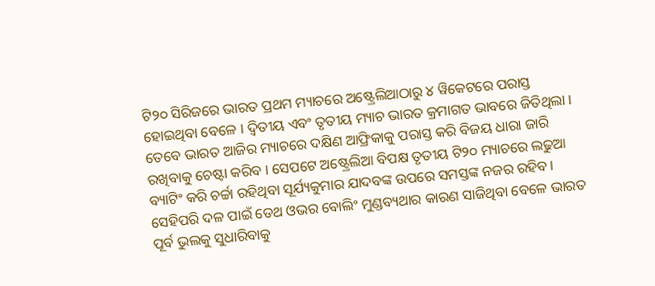ଟି୨୦ ସିରିଜରେ ଭାରତ ପ୍ରଥମ ମ୍ୟାଚରେ ଅଷ୍ଟ୍ରେଲିଆଠାରୁ ୪ ୱିକେଟରେ ପରାସ୍ତ ହୋଇଥିବା ବେଳେ । ଦ୍ବିତୀୟ ଏବଂ ତୃତୀୟ ମ୍ୟାଚ ଭାରତ କ୍ରମାଗତ ଭାବରେ ଜିତିଥିଲା । ତେବେ ଭାରତ ଆଜିର ମ୍ୟାଚରେ ଦକ୍ଷିଣ ଆଫ୍ରିକାକୁ ପରାସ୍ତ କରି ବିଜୟ ଧାରା ଜାରି ରଖିବାକୁ ଚେଷ୍ଟା କରିବ । ସେପଟେ ଅଷ୍ଟ୍ରେଲିଆ ବିପକ୍ଷ ତୃତୀୟ ଟି୨୦ ମ୍ୟାଚରେ ଲଢୁଆ ବ୍ୟାଟିଂ କରି ଚର୍ଚ୍ଚା ରହିଥିବା ସୂର୍ଯ୍ୟକୁମାର ଯାଦବଙ୍କ ଉପରେ ସମସ୍ତଙ୍କ ନଜର ରହିବ । ସେହିପରି ଦଳ ପାଇଁ ଡେଥ ଓଭର ବୋଲିଂ ମୁଣ୍ଡବ୍ୟଥାର କାରଣ ସାଜିଥିବା ବେଳେ ଭାରତ ପୂର୍ବ ଭୁଲକୁ ସୁଧାରିବାକୁ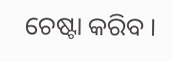ଚେଷ୍ଟା କରିବ ।